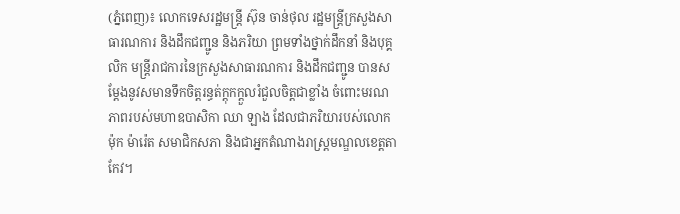(ភ្នំពេញ)៖ លោកទេសរដ្ឋមន្ត្រី ស៊ុន ចាន់ថុល រដ្ឋមន្ត្រីក្រសួងសាធារណការ និងដឹកជញ្ជូន និងភរិយា ព្រមទាំងថ្នាក់ដឹកនាំ និងបុគ្គលិក មន្ត្រីរាជការនៃក្រសួងសាធារណការ និងដឹកជញ្ជូន បានសម្តែងនូវសមានទឹកចិត្តរន្ធត់ក្តុកក្តួលរំជួលចិត្តជាខ្លាំង ចំពោះមរណភាពរបស់មហាឧបាសិកា ឈា ឡាង ដែលជាភរិយារបស់លោក ម៉ុក ម៉ារ៉េត សមាជិកសភា និងជាអ្នកតំណាងរាស្ត្រមណ្ឌលខេត្តតាកែវ។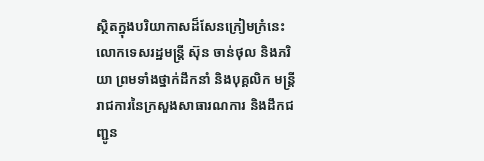ស្ថិតក្នុងបរិយាកាសដ៏សែនក្រៀមក្រំនេះ លោកទេសរដ្ឋមន្ត្រី ស៊ុន ចាន់ថុល និងភរិយា ព្រមទាំងថ្នាក់ដឹកនាំ និងបុគ្គលិក មន្ត្រីរាជការនៃក្រសួងសាធារណការ និងដឹកជញ្ជូន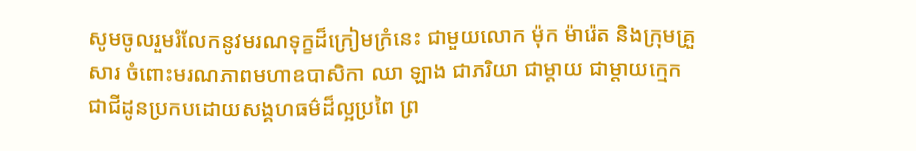សូមចូលរួមរំលែកនូវមរណទុក្ខដ៏ក្រៀមក្រំនេះ ជាមួយលោក ម៉ុក ម៉ារ៉េត និងក្រុមគ្រួសារ ចំពោះមរណភាពមហាឧបាសិកា ឈា ឡាង ជាភរិយា ជាម្តាយ ជាម្តាយក្មេក ជាជីដូនប្រកបដោយសង្គហធម៌ដ៏ល្អប្រពៃ ព្រ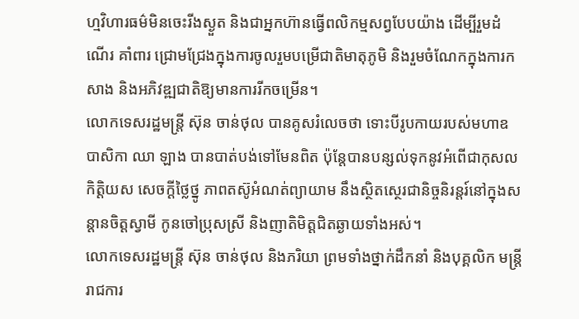ហ្មវិហារធម៌មិនចេះរីងស្ងួត និងជាអ្នកហ៊ានធ្វើពលិកម្មសព្វបែបយ៉ាង ដើម្បីរួមដំណើរ គាំពារ ជ្រោមជ្រែងក្នុងការចូលរួមបម្រើជាតិមាតុភូមិ និងរួមចំណែកក្នុងការកសាង និងអភិវឌ្ឍជាតិឱ្យមានការរីកចម្រើន។
លោកទេសរដ្ឋមន្ត្រី ស៊ុន ចាន់ថុល បានគូសរំលេចថា ទោះបីរូបកាយរបស់មហាឧបាសិកា ឈា ឡាង បានបាត់បង់ទៅមែនពិត ប៉ុន្តែបានបន្សល់ទុកនូវអំពើជាកុសល កិត្តិយស សេចក្តីថ្លៃថ្នូ ភាពតស៊ូអំណត់ព្យាយាម នឹងស្ថិតស្ថេរជានិច្ចនិរន្តរ៍នៅក្នុងសន្តានចិត្តស្វាមី កូនចៅប្រុសស្រី និងញាតិមិត្តជិតឆ្ងាយទាំងអស់។
លោកទេសរដ្ឋមន្ត្រី ស៊ុន ចាន់ថុល និងភរិយា ព្រមទាំងថ្នាក់ដឹកនាំ និងបុគ្គលិក មន្ត្រីរាជការ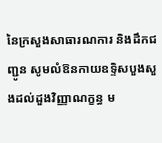នៃក្រសួងសាធារណការ និងដឹកជញ្ជូន សូមលំឱនកាយឧទ្ទិសបួងសួងដល់ដួងវិញ្ញាណក្ខន្ធ ម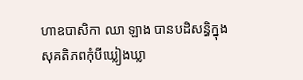ហាឧបាសិកា ឈា ឡាង បានបដិសន្ធិក្នុងសុគតិភពកុំបីឃ្លៀងឃ្លា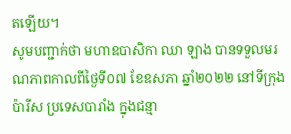តឡើយ។
សូមបញ្ជាក់ថា មហាឧបាសិកា ឈា ឡាង បានទទួលមរណភាពកាលពីថ្ងៃទី០៧ ខែឧសភា ឆ្នាំ២០២២ នៅទីក្រុងប៉ារីស ប្រទេសបារាំង ក្នុងជន្មា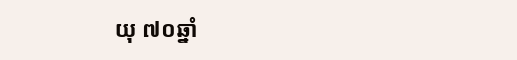យុ ៧០ឆ្នាំ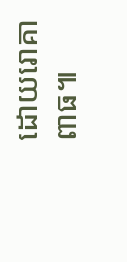ដោយរោគាពាធ៕